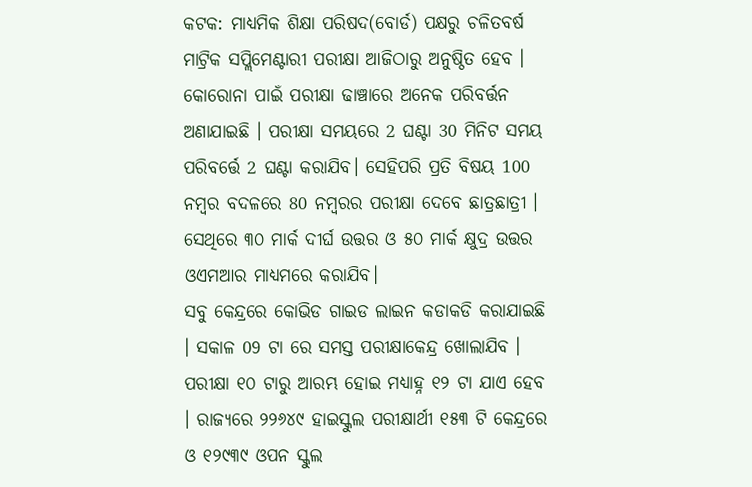କଟକ: ମାଧ୍ୟମିକ ଶିକ୍ଷା ପରିଷଦ(ବୋର୍ଡ) ପକ୍ଷରୁ ଚଳିତବର୍ଷ ମାଟ୍ରିକ ସପ୍ଲିମେଣ୍ଟାରୀ ପରୀକ୍ଷା ଆଜିଠାରୁ ଅନୁଷ୍ଠିତ ହେବ । କୋରୋନା ପାଇଁ ପରୀକ୍ଷା ଢାଞ୍ଚାରେ ଅନେକ ପରିବର୍ତ୍ତନ ଅଣାଯାଇଛି । ପରୀକ୍ଷା ସମୟରେ 2 ଘଣ୍ଟା 30 ମିନିଟ ସମୟ ପରିବର୍ତ୍ତେ 2 ଘଣ୍ଟା କରାଯିବ। ସେହିପରି ପ୍ରତି ବିଷୟ 100 ନମ୍ବର ବଦଳରେ 80 ନମ୍ବରର ପରୀକ୍ଷା ଦେବେ ଛାତ୍ରଛାତ୍ରୀ । ସେଥିରେ ୩୦ ମାର୍କ ଦୀର୍ଘ ଉତ୍ତର ଓ ୫୦ ମାର୍କ କ୍ଷୁଦ୍ର ଉତ୍ତର ଓଏମଆର ମାଧ୍ୟମରେ କରାଯିବ।
ସବୁ କେନ୍ଦ୍ରରେ କୋଭିଡ ଗାଇଡ ଲାଇନ କଡାକଡି କରାଯାଇଛି । ସକାଳ 09 ଟା ରେ ସମସ୍ତ ପରୀକ୍ଷାକେନ୍ଦ୍ର ଖୋଲାଯିବ । ପରୀକ୍ଷା ୧୦ ଟାରୁ ଆରମ୍ଭ ହୋଇ ମଧ୍ୟାହ୍ନ ୧୨ ଟା ଯାଏ ହେବ । ରାଜ୍ୟରେ ୨୨୬୪୯ ହାଇସ୍କୁଲ ପରୀକ୍ଷାର୍ଥୀ ୧୫୩ ଟି କେନ୍ଦ୍ରରେ ଓ ୧୨୯୩୯ ଓପନ ସ୍କୁଲ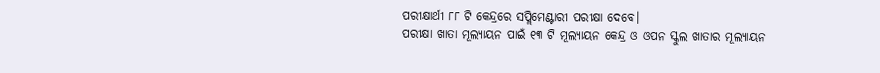ପରୀକ୍ଷାର୍ଥୀ ୮୮ ଟି କେନ୍ଦ୍ରରେ ସପ୍ଲିମେଣ୍ଟାରୀ ପରୀକ୍ଷା ଦେବେ।
ପରୀକ୍ଷା ଖାତା ମୂଲ୍ୟାୟନ ପାଇଁ ୧୩ ଟି ମୂଲ୍ୟାୟନ କେନ୍ଦ୍ର ଓ ଓପନ ସ୍କୁଲ ଖାତାର ମୂଲ୍ୟାୟନ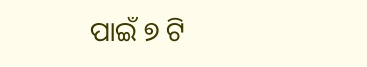ପାଇଁ ୭ ଟି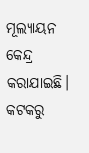ମୂଲ୍ୟାୟନ କେନ୍ଦ୍ର କରାଯାଇଛି।
କଟକରୁ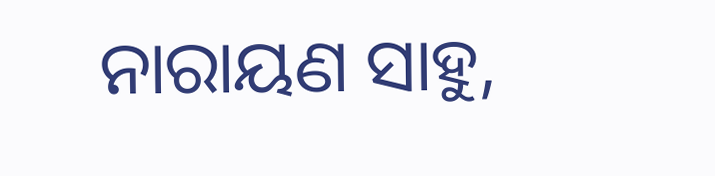ନାରାୟଣ ସାହୁ,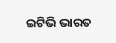ଇଟିଭି ଭାରତ